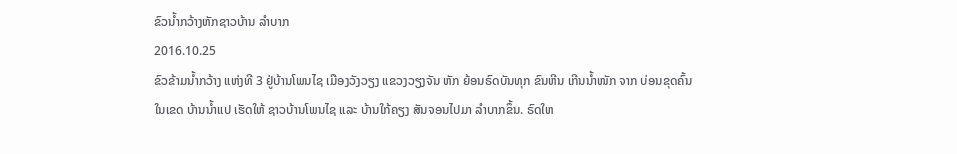ຂົວນໍ້າກວ້າງຫັກຊາວບ້ານ ລໍາບາກ
2016.10.25
ຂົວຂ້າມນ້ຳກວ້າງ ແຫ່ງທີ 3 ຢູ່ບ້ານໂພນໄຊ ເມືອງວັງວຽງ ແຂວງວຽງຈັນ ຫັກ ຍ້ອນຣົດບັນທຸກ ຂົນຫີນ ເກີນນໍ້າໜັກ ຈາກ ບ່ອນຂຸດຄົ້ນ ໃນເຂດ ບ້ານນ້ຳແປ ເຮັດໃຫ້ ຊາວບ້ານໂພນໄຊ ແລະ ບ້ານໃກ້ຄຽງ ສັນຈອນໄປມາ ລຳບາກຂຶ້ນ. ຣົດໃຫ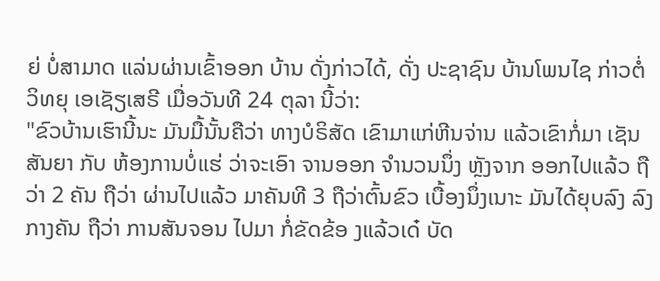ຍ່ ບໍ່ສາມາດ ແລ່ນຜ່ານເຂົ້າອອກ ບ້ານ ດັ່ງກ່າວໄດ້, ດັ່ງ ປະຊາຊົນ ບ້ານໂພນໄຊ ກ່າວຕໍ່ ວິທຍຸ ເອເຊັຽເສຣີ ເມື່ອວັນທີ 24 ຕຸລາ ນີ້ວ່າ:
"ຂົວບ້ານເຮົານີ້ນະ ມັນມື້ນັ້ນຄືວ່າ ທາງບໍຣິສັດ ເຂົາມາແກ່ຫີນຈ່ານ ແລ້ວເຂົາກໍ່ມາ ເຊັນສັນຍາ ກັບ ຫ້ອງການບໍ່ແຮ່ ວ່າຈະເອົາ ຈານອອກ ຈຳນວນນຶ່ງ ຫຼັງຈາກ ອອກໄປແລ້ວ ຖືວ່າ 2 ຄັນ ຖືວ່າ ຜ່ານໄປແລ້ວ ມາຄັນທີ 3 ຖືວ່າຕົ້ນຂົວ ເບື້ອງນຶ່ງເນາະ ມັນໄດ້ຍຸບລົງ ລົງກາງຄັນ ຖືວ່າ ການສັນຈອນ ໄປມາ ກໍ່ຂັດຂ້ອ ງແລ້ວເດ໋ ບັດ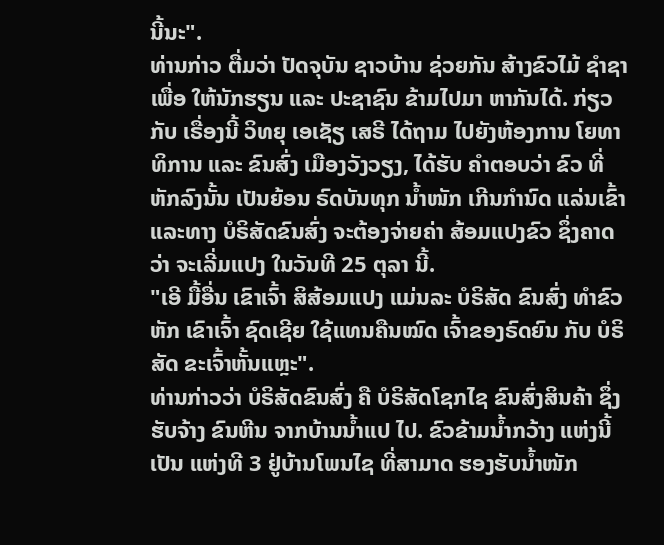ນີ້ນະ".
ທ່ານກ່າວ ຕື່ມວ່າ ປັດຈຸບັນ ຊາວບ້ານ ຊ່ວຍກັນ ສ້າງຂົວໄມ້ ຊຳຊາ ເພື່ອ ໃຫ້ນັກຮຽນ ແລະ ປະຊາຊົນ ຂ້າມໄປມາ ຫາກັນໄດ້. ກ່ຽວກັບ ເຣື່ອງນີ້ ວິທຍຸ ເອເຊັຽ ເສຣີ ໄດ້ຖາມ ໄປຍັງຫ້ອງການ ໂຍທາທິການ ແລະ ຂົນສົ່ງ ເມືອງວັງວຽງ, ໄດ້ຮັບ ຄໍາຕອບວ່າ ຂົວ ທີ່ ຫັກລົງນັ້ນ ເປັນຍ້ອນ ຣົດບັນທຸກ ນ້ຳໜັກ ເກີນກຳນົດ ແລ່ນເຂົ້າ ແລະທາງ ບໍຣິສັດຂົນສົ່ງ ຈະຕ້ອງຈ່າຍຄ່າ ສ້ອມແປງຂົວ ຊຶ່ງຄາດວ່າ ຈະເລີ່ມແປງ ໃນວັນທີ 25 ຕຸລາ ນີ້.
"ເອີ ມື້ອື່ນ ເຂົາເຈົ້າ ສິສ້ອມແປງ ແມ່ນລະ ບໍຣິສັດ ຂົນສົ່ງ ທຳຂົວຫັກ ເຂົາເຈົ້າ ຊົດເຊີຍ ໃຊ້ແທນຄືນໝົດ ເຈົ້າຂອງຣົດຍົນ ກັບ ບໍຣິສັດ ຂະເຈົ້າຫັ້ນແຫຼະ".
ທ່ານກ່າວວ່າ ບໍຣິສັດຂົນສົ່ງ ຄື ບໍຣິສັດໂຊກໄຊ ຂົນສົ່ງສິນຄ້າ ຊຶ່ງຮັບຈ້າງ ຂົນຫີນ ຈາກບ້ານນ້ຳແປ ໄປ. ຂົວຂ້າມນ້ຳກວ້າງ ແຫ່ງນີ້ ເປັນ ແຫ່ງທີ 3 ຢູ່ບ້ານໂພນໄຊ ທີ່ສາມາດ ຮອງຮັບນ້ຳໜັກ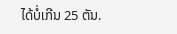ໄດ້ບໍ່ເກີນ 25 ຕັນ.